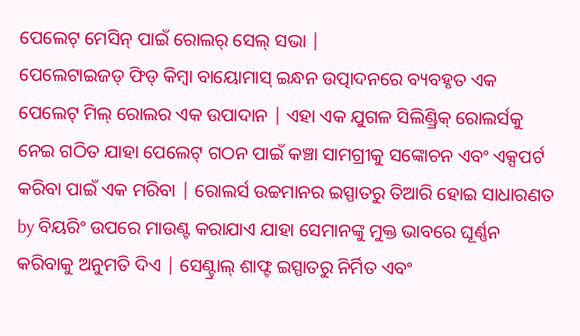ପେଲେଟ୍ ମେସିନ୍ ପାଇଁ ରୋଲର୍ ସେଲ୍ ସଭା |
ପେଲେଟାଇଜଡ୍ ଫିଡ୍ କିମ୍ବା ବାୟୋମାସ୍ ଇନ୍ଧନ ଉତ୍ପାଦନରେ ବ୍ୟବହୃତ ଏକ ପେଲେଟ୍ ମିଲ୍ ରୋଲର ଏକ ଉପାଦାନ | ଏହା ଏକ ଯୁଗଳ ସିଲିଣ୍ଡ୍ରିକ୍ ରୋଲର୍ସକୁ ନେଇ ଗଠିତ ଯାହା ପେଲେଟ୍ ଗଠନ ପାଇଁ କଞ୍ଚା ସାମଗ୍ରୀକୁ ସଙ୍କୋଚନ ଏବଂ ଏକ୍ସପର୍ଟ କରିବା ପାଇଁ ଏକ ମରିବା | ରୋଲର୍ସ ଉଚ୍ଚମାନର ଇସ୍ପାତରୁ ତିଆରି ହୋଇ ସାଧାରଣତ by ବିୟରିଂ ଉପରେ ମାଉଣ୍ଟ କରାଯାଏ ଯାହା ସେମାନଙ୍କୁ ମୁକ୍ତ ଭାବରେ ଘୂର୍ଣ୍ଣନ କରିବାକୁ ଅନୁମତି ଦିଏ | ସେଣ୍ଟ୍ରାଲ୍ ଶାଫ୍ଟ ଇସ୍ପାତରୁ ନିର୍ମିତ ଏବଂ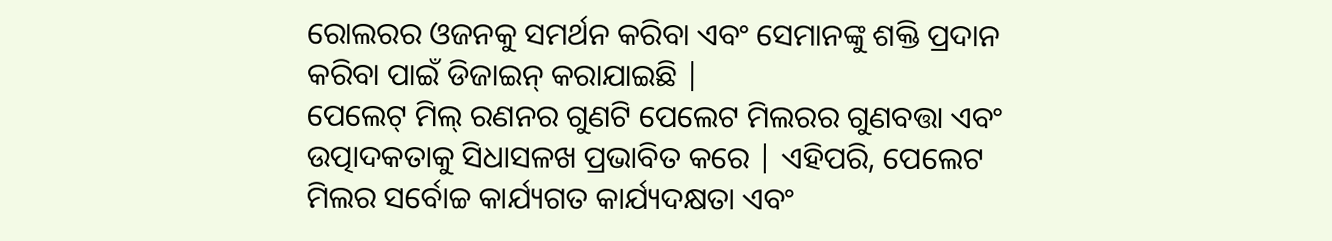ରୋଲରର ଓଜନକୁ ସମର୍ଥନ କରିବା ଏବଂ ସେମାନଙ୍କୁ ଶକ୍ତି ପ୍ରଦାନ କରିବା ପାଇଁ ଡିଜାଇନ୍ କରାଯାଇଛି |
ପେଲେଟ୍ ମିଲ୍ ରଣନର ଗୁଣଟି ପେଲେଟ ମିଲରର ଗୁଣବତ୍ତା ଏବଂ ଉତ୍ପାଦକତାକୁ ସିଧାସଳଖ ପ୍ରଭାବିତ କରେ | ଏହିପରି, ପେଲେଟ ମିଲର ସର୍ବୋଚ୍ଚ କାର୍ଯ୍ୟଗତ କାର୍ଯ୍ୟଦକ୍ଷତା ଏବଂ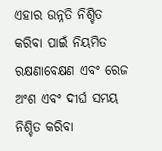ଏହାର ଉନ୍ନତି ନିଶ୍ଚିତ କରିବା ପାଇଁ ନିୟମିତ ରକ୍ଷଣାବେକ୍ଷଣ ଏବଂ ରେଜ ଅଂଶ ଏବଂ ଦୀର୍ଘ ସମୟ ନିଶ୍ଚିତ କରିବା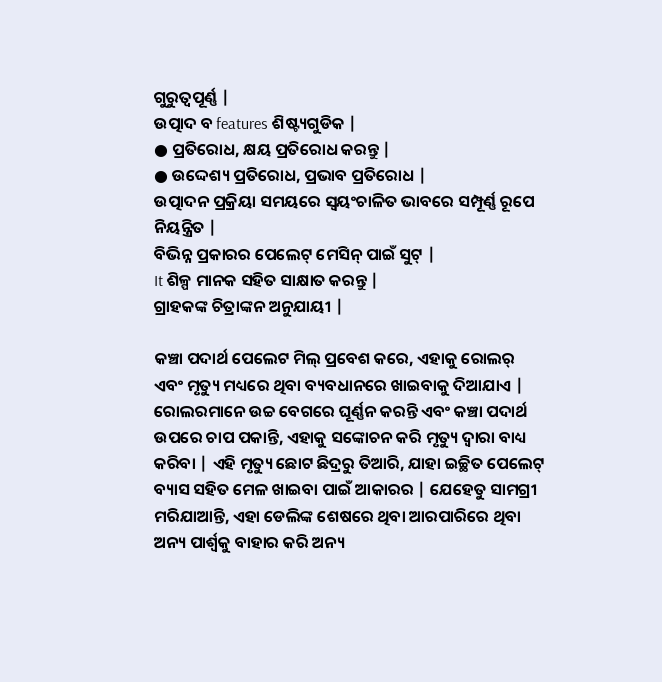ଗୁରୁତ୍ୱପୂର୍ଣ୍ଣ |
ଉତ୍ପାଦ ବ features ଶିଷ୍ଟ୍ୟଗୁଡିକ |
● ପ୍ରତିରୋଧ, କ୍ଷୟ ପ୍ରତିରୋଧ କରନ୍ତୁ |
● ଉଦ୍ଦେଶ୍ୟ ପ୍ରତିରୋଧ, ପ୍ରଭାବ ପ୍ରତିରୋଧ |
ଉତ୍ପାଦନ ପ୍ରକ୍ରିୟା ସମୟରେ ସ୍ୱୟଂଚାଳିତ ଭାବରେ ସମ୍ପୂର୍ଣ୍ଣ ରୂପେ ନିୟନ୍ତ୍ରିତ |
ବିଭିନ୍ନ ପ୍ରକାରର ପେଲେଟ୍ ମେସିନ୍ ପାଇଁ ସୁଟ୍ |
It ଶିଳ୍ପ ମାନକ ସହିତ ସାକ୍ଷାତ କରନ୍ତୁ |
ଗ୍ରାହକଙ୍କ ଚିତ୍ରାଙ୍କନ ଅନୁଯାୟୀ |

କଞ୍ଚା ପଦାର୍ଥ ପେଲେଟ ମିଲ୍ ପ୍ରବେଶ କରେ, ଏହାକୁ ରୋଲର୍ ଏବଂ ମୃତ୍ୟୁ ମଧ୍ୟରେ ଥିବା ବ୍ୟବଧାନରେ ଖାଇବାକୁ ଦିଆଯାଏ | ରୋଲରମାନେ ଉଚ୍ଚ ବେଗରେ ଘୂର୍ଣ୍ଣନ କରନ୍ତି ଏବଂ କଞ୍ଚା ପଦାର୍ଥ ଉପରେ ଚାପ ପକାନ୍ତି, ଏହାକୁ ସଙ୍କୋଚନ କରି ମୃତ୍ୟୁ ଦ୍ୱାରା ବାଧ୍ୟ କରିବା | ଏହି ମୃତ୍ୟୁ ଛୋଟ ଛିଦ୍ରରୁ ତିଆରି, ଯାହା ଇଚ୍ଛିତ ପେଲେଟ୍ ବ୍ୟାସ ସହିତ ମେଳ ଖାଇବା ପାଇଁ ଆକାରର | ଯେହେତୁ ସାମଗ୍ରୀ ମରିଯାଆନ୍ତି, ଏହା ଡେଲିଙ୍କ ଶେଷରେ ଥିବା ଆରପାରିରେ ଥିବା ଅନ୍ୟ ପାର୍ଶ୍ୱକୁ ବାହାର କରି ଅନ୍ୟ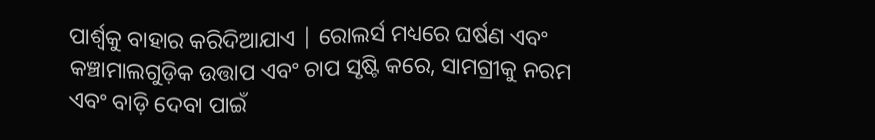ପାର୍ଶ୍ୱକୁ ବାହାର କରିଦିଆଯାଏ | ରୋଲର୍ସ ମଧ୍ୟରେ ଘର୍ଷଣ ଏବଂ କଞ୍ଚାମାଲଗୁଡ଼ିକ ଉତ୍ତାପ ଏବଂ ଚାପ ସୃଷ୍ଟି କରେ, ସାମଗ୍ରୀକୁ ନରମ ଏବଂ ବାଡ଼ି ଦେବା ପାଇଁ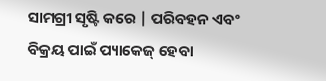ସାମଗ୍ରୀ ସୃଷ୍ଟି କରେ | ପରିବହନ ଏବଂ ବିକ୍ରୟ ପାଇଁ ପ୍ୟାକେଜ୍ ହେବା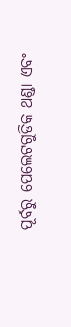ପୂର୍ବରୁ ପେଲେଟଗୁଡିକ ଥଣ୍ଡା ଏବଂ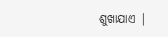ଶୁଖାଯାଏ |